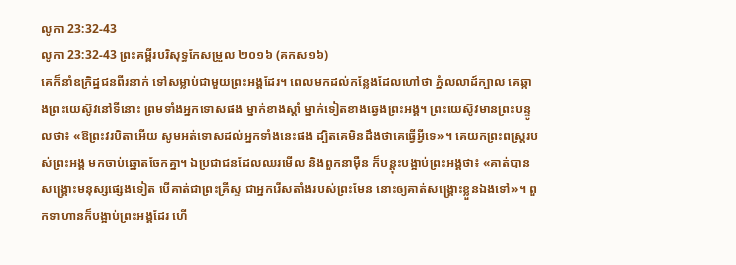លូកា 23:32-43
លូកា 23:32-43 ព្រះគម្ពីរបរិសុទ្ធកែសម្រួល ២០១៦ (គកស១៦)
គេក៏នាំឧក្រិដ្ឋជនពីរនាក់ ទៅសម្លាប់ជាមួយព្រះអង្គដែរ។ ពេលមកដល់កន្លែងដែលហៅថា ភ្នំលលាដ៍ក្បាល គេឆ្កាងព្រះយេស៊ូវនៅទីនោះ ព្រមទាំងអ្នកទោសផង ម្នាក់ខាងស្តាំ ម្នាក់ទៀតខាងឆ្វេងព្រះអង្គ។ ព្រះយេស៊ូវមានព្រះបន្ទូលថា៖ «ឱព្រះវរបិតាអើយ សូមអត់ទោសដល់អ្នកទាំងនេះផង ដ្បិតគេមិនដឹងថាគេធ្វើអ្វីទេ»។ គេយកព្រះពស្ត្ររបស់ព្រះអង្គ មកចាប់ឆ្នោតចែកគ្នា។ ឯប្រជាជនដែលឈរមើល និងពួកនាម៉ឺន ក៏បន្តុះបង្អាប់ព្រះអង្គថា៖ «គាត់បានសង្គ្រោះមនុស្សផ្សេងទៀត បើគាត់ជាព្រះគ្រីស្ទ ជាអ្នករើសតាំងរបស់ព្រះមែន នោះឲ្យគាត់សង្គ្រោះខ្លួនឯងទៅ»។ ពួកទាហានក៏បង្អាប់ព្រះអង្គដែរ ហើ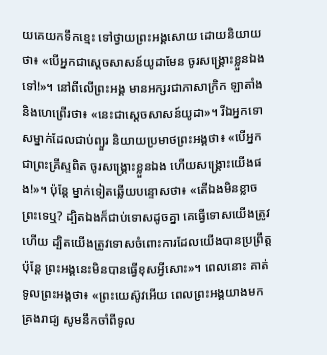យគេយកទឹកខ្មេះ ទៅថ្វាយព្រះអង្គសោយ ដោយនិយាយថា៖ «បើអ្នកជាស្តេចសាសន៍យូដាមែន ចូរសង្គ្រោះខ្លួនឯងទៅ!»។ នៅពីលើព្រះអង្គ មានអក្សរជាភាសាក្រិក ឡាតាំង និងហេព្រើរថា៖ «នេះជាស្តេចសាសន៍យូដា»។ រីឯអ្នកទោសម្នាក់ដែលជាប់ព្យួរ និយាយប្រមាថព្រះអង្គថា៖ «បើអ្នកជាព្រះគ្រីស្ទពិត ចូរសង្គ្រោះខ្លួនឯង ហើយសង្រ្គោះយើងផង!»។ ប៉ុន្តែ ម្នាក់ទៀតឆ្លើយបន្ទោសថា៖ «តើឯងមិនខ្លាចព្រះទេឬ? ដ្បិតឯងក៏ជាប់ទោសដូចគ្នា គេធ្វើទោសយើងត្រូវហើយ ដ្បិតយើងត្រូវទោសចំពោះការដែលយើងបានប្រព្រឹត្ត ប៉ុន្តែ ព្រះអង្គនេះមិនបានធ្វើខុសអ្វីសោះ»។ ពេលនោះ គាត់ទូលព្រះអង្គថា៖ «ព្រះយេស៊ូវអើយ ពេលព្រះអង្គយាងមកគ្រងរាជ្យ សូមនឹកចាំពីទូល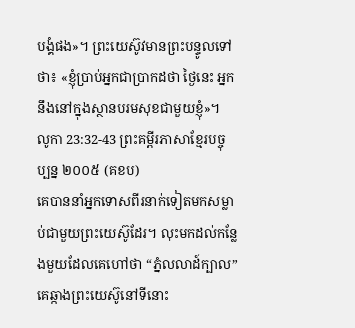បង្គំផង»។ ព្រះយេស៊ូវមានព្រះបន្ទូលទៅថា៖ «ខ្ញុំប្រាប់អ្នកជាប្រាកដថា ថ្ងៃនេះ អ្នកនឹងនៅក្នុងស្ថានបរមសុខជាមួយខ្ញុំ»។
លូកា 23:32-43 ព្រះគម្ពីរភាសាខ្មែរបច្ចុប្បន្ន ២០០៥ (គខប)
គេបាននាំអ្នកទោសពីរនាក់ទៀតមកសម្លាប់ជាមួយព្រះយេស៊ូដែរ។ លុះមកដល់កន្លែងមួយដែលគេហៅថា “ភ្នំលលាដ៍ក្បាល” គេឆ្កាងព្រះយេស៊ូនៅទីនោះ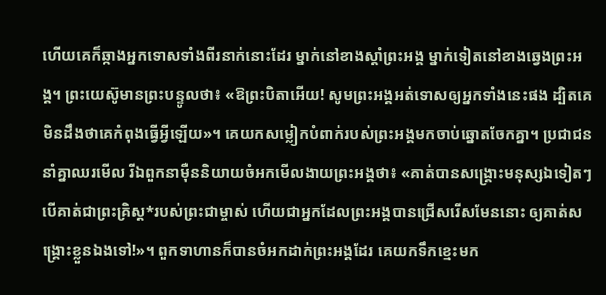ហើយគេក៏ឆ្កាងអ្នកទោសទាំងពីរនាក់នោះដែរ ម្នាក់នៅខាងស្ដាំព្រះអង្គ ម្នាក់ទៀតនៅខាងឆ្វេងព្រះអង្គ។ ព្រះយេស៊ូមានព្រះបន្ទូលថា៖ «ឱព្រះបិតាអើយ! សូមព្រះអង្គអត់ទោសឲ្យអ្នកទាំងនេះផង ដ្បិតគេមិនដឹងថាគេកំពុងធ្វើអ្វីឡើយ»។ គេយកសម្លៀកបំពាក់របស់ព្រះអង្គមកចាប់ឆ្នោតចែកគ្នា។ ប្រជាជននាំគ្នាឈរមើល រីឯពួកនាម៉ឺននិយាយចំអកមើលងាយព្រះអង្គថា៖ «គាត់បានសង្គ្រោះមនុស្សឯទៀតៗ បើគាត់ជាព្រះគ្រិស្ត*របស់ព្រះជាម្ចាស់ ហើយជាអ្នកដែលព្រះអង្គបានជ្រើសរើសមែននោះ ឲ្យគាត់សង្គ្រោះខ្លួនឯងទៅ!»។ ពួកទាហានក៏បានចំអកដាក់ព្រះអង្គដែរ គេយកទឹកខ្មេះមក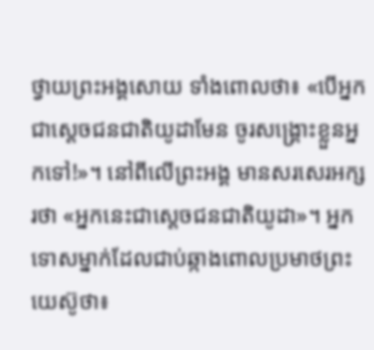ថ្វាយព្រះអង្គសោយ ទាំងពោលថា៖ «បើអ្នកជាស្ដេចជនជាតិយូដាមែន ចូរសង្គ្រោះខ្លួនអ្នកទៅ!»។ នៅពីលើព្រះអង្គ មានសរសេរអក្សរថា «អ្នកនេះជាស្ដេចជនជាតិយូដា»។ អ្នកទោសម្នាក់ដែលជាប់ឆ្កាងពោលប្រមាថព្រះយេស៊ូថា៖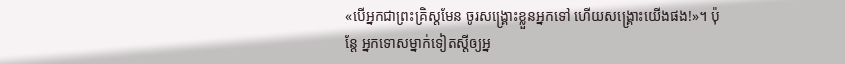«បើអ្នកជាព្រះគ្រិស្តមែន ចូរសង្គ្រោះខ្លួនអ្នកទៅ ហើយសង្គ្រោះយើងផង!»។ ប៉ុន្តែ អ្នកទោសម្នាក់ទៀតស្ដីឲ្យអ្ន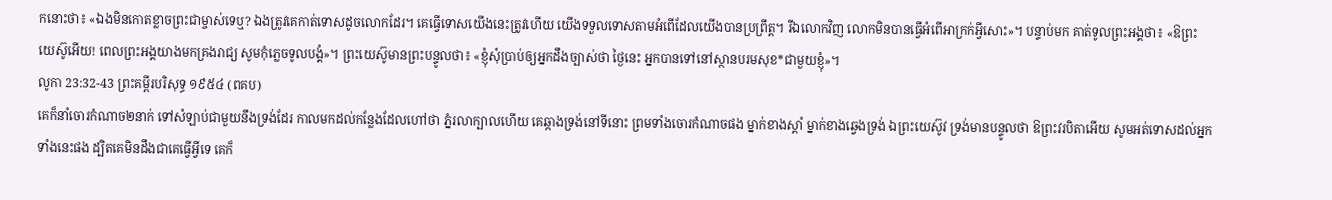កនោះថា៖ «ឯងមិនកោតខ្លាចព្រះជាម្ចាស់ទេឬ? ឯងត្រូវគេកាត់ទោសដូចលោកដែរ។ គេធ្វើទោសយើងនេះត្រូវហើយ យើងទទួលទោសតាមអំពើដែលយើងបានប្រព្រឹត្ត។ រីឯលោកវិញ លោកមិនបានធ្វើអំពើអាក្រក់អ្វីសោះ»។ បន្ទាប់មក គាត់ទូលព្រះអង្គថា៖ «ឱព្រះយេស៊ូអើយ! ពេលព្រះអង្គយាងមកគ្រងរាជ្យ សូមកុំភ្លេចទូលបង្គំ»។ ព្រះយេស៊ូមានព្រះបន្ទូលថា៖ «ខ្ញុំសុំប្រាប់ឲ្យអ្នកដឹងច្បាស់ថា ថ្ងៃនេះ អ្នកបានទៅនៅស្ថានបរមសុខ*ជាមួយខ្ញុំ»។
លូកា 23:32-43 ព្រះគម្ពីរបរិសុទ្ធ ១៩៥៤ (ពគប)
គេក៏នាំចោរកំណាច២នាក់ ទៅសំឡាប់ជាមួយនឹងទ្រង់ដែរ កាលមកដល់កន្លែងដែលហៅថា ភ្នំរលាក្បាលហើយ គេឆ្កាងទ្រង់នៅទីនោះ ព្រមទាំងចោរកំណាចផង ម្នាក់ខាងស្តាំ ម្នាក់ខាងឆ្វេងទ្រង់ ឯព្រះយេស៊ូវ ទ្រង់មានបន្ទូលថា ឱព្រះវរបិតាអើយ សូមអត់ទោសដល់អ្នកទាំងនេះផង ដ្បិតគេមិនដឹងជាគេធ្វើអ្វីទេ គេក៏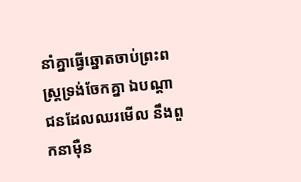នាំគ្នាធ្វើឆ្នោតចាប់ព្រះពស្ត្រទ្រង់ចែកគ្នា ឯបណ្តាជនដែលឈរមើល នឹងពួកនាម៉ឺន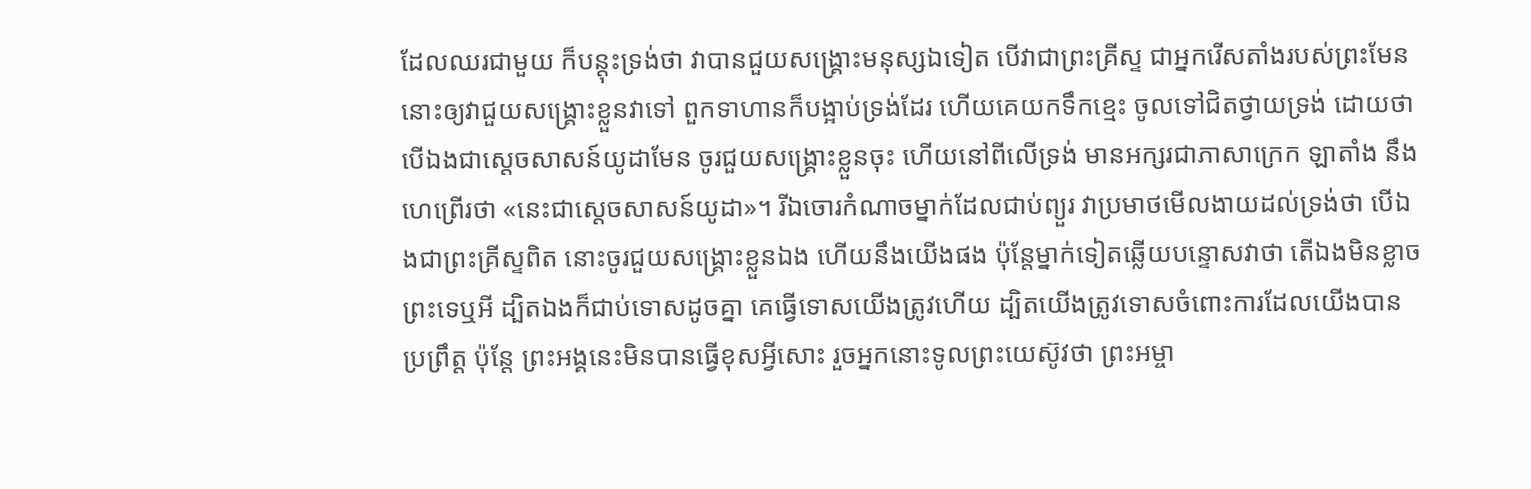ដែលឈរជាមួយ ក៏បន្តុះទ្រង់ថា វាបានជួយសង្គ្រោះមនុស្សឯទៀត បើវាជាព្រះគ្រីស្ទ ជាអ្នករើសតាំងរបស់ព្រះមែន នោះឲ្យវាជួយសង្គ្រោះខ្លួនវាទៅ ពួកទាហានក៏បង្អាប់ទ្រង់ដែរ ហើយគេយកទឹកខ្មេះ ចូលទៅជិតថ្វាយទ្រង់ ដោយថា បើឯងជាស្តេចសាសន៍យូដាមែន ចូរជួយសង្គ្រោះខ្លួនចុះ ហើយនៅពីលើទ្រង់ មានអក្សរជាភាសាក្រេក ឡាតាំង នឹងហេព្រើរថា «នេះជាស្តេចសាសន៍យូដា»។ រីឯចោរកំណាចម្នាក់ដែលជាប់ព្យួរ វាប្រមាថមើលងាយដល់ទ្រង់ថា បើឯងជាព្រះគ្រីស្ទពិត នោះចូរជួយសង្គ្រោះខ្លួនឯង ហើយនឹងយើងផង ប៉ុន្តែម្នាក់ទៀតឆ្លើយបន្ទោសវាថា តើឯងមិនខ្លាចព្រះទេឬអី ដ្បិតឯងក៏ជាប់ទោសដូចគ្នា គេធ្វើទោសយើងត្រូវហើយ ដ្បិតយើងត្រូវទោសចំពោះការដែលយើងបានប្រព្រឹត្ត ប៉ុន្តែ ព្រះអង្គនេះមិនបានធ្វើខុសអ្វីសោះ រួចអ្នកនោះទូលព្រះយេស៊ូវថា ព្រះអម្ចា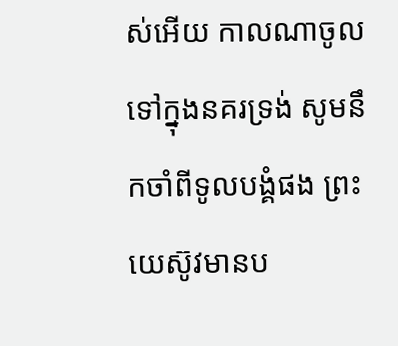ស់អើយ កាលណាចូលទៅក្នុងនគរទ្រង់ សូមនឹកចាំពីទូលបង្គំផង ព្រះយេស៊ូវមានប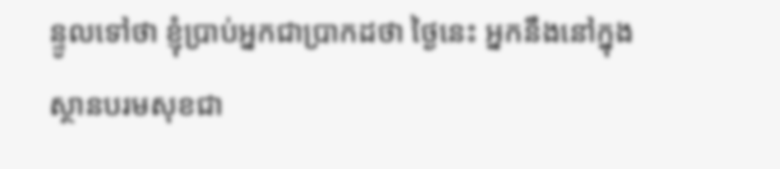ន្ទូលទៅថា ខ្ញុំប្រាប់អ្នកជាប្រាកដថា ថ្ងៃនេះ អ្នកនឹងនៅក្នុងស្ថានបរមសុខជា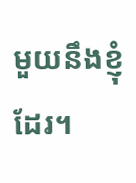មួយនឹងខ្ញុំដែរ។